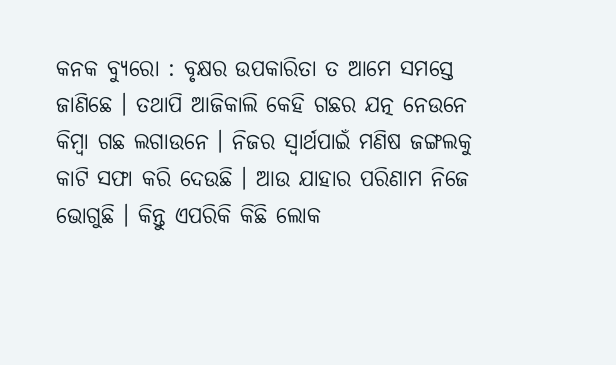କନକ ବ୍ୟୁରୋ : ବୃକ୍ଷର ଉପକାରିତା ତ ଆମେ ସମସ୍ତେ ଜାଣିଛେ । ତଥାପି ଆଜିକାଲି କେହି ଗଛର ଯତ୍ନ ନେଉନେ କିମ୍ବା ଗଛ ଲଗାଉନେ । ନିଜର ସ୍ୱାର୍ଥପାଇଁ ମଣିଷ ଜଙ୍ଗଲକୁ କାଟି ସଫା କରି ଦେଉଛି । ଆଉ ଯାହାର ପରିଣାମ ନିଜେ ଭୋଗୁଛି । କିନ୍ତୁ ଏପରିକି କିଛି ଲୋକ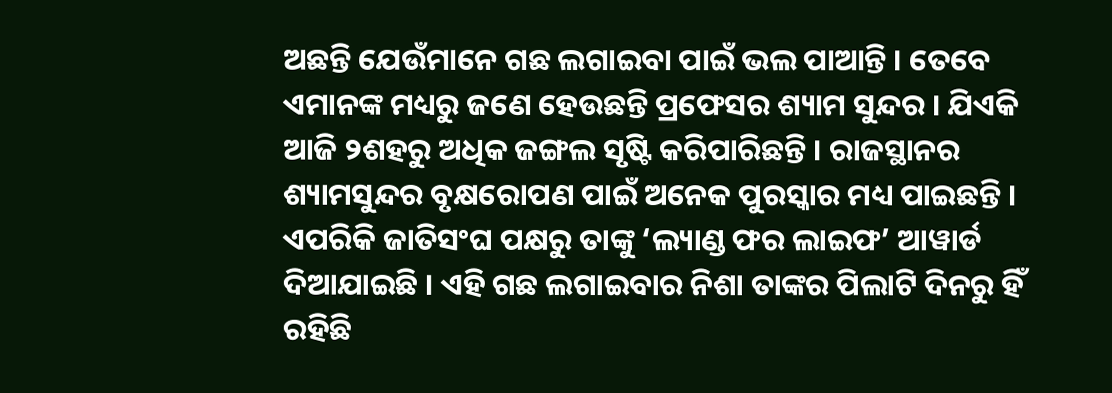ଅଛନ୍ତି ଯେଉଁମାନେ ଗଛ ଲଗାଇବା ପାଇଁ ଭଲ ପାଆନ୍ତି । ତେବେ ଏମାନଙ୍କ ମଧ୍ୟରୁ ଜଣେ ହେଉଛନ୍ତି ପ୍ରଫେସର ଶ୍ୟାମ ସୁନ୍ଦର । ଯିଏକି ଆଜି ୨ଶହରୁ ଅଧିକ ଜଙ୍ଗଲ ସୃଷ୍ଟି କରିପାରିଛନ୍ତି । ରାଜସ୍ଥାନର ଶ୍ୟାମସୁନ୍ଦର ବୃକ୍ଷରୋପଣ ପାଇଁ ଅନେକ ପୁରସ୍କାର ମଧ୍ୟ ପାଇଛନ୍ତି । ଏପରିକି ଜାତିସଂଘ ପକ୍ଷରୁ ତାଙ୍କୁ ‘ଲ୍ୟାଣ୍ଡ ଫର ଲାଇଫ’ ଆୱାର୍ଡ ଦିଆଯାଇଛି । ଏହି ଗଛ ଲଗାଇବାର ନିଶା ତାଙ୍କର ପିଲାଟି ଦିନରୁ ହିଁ ରହିଛି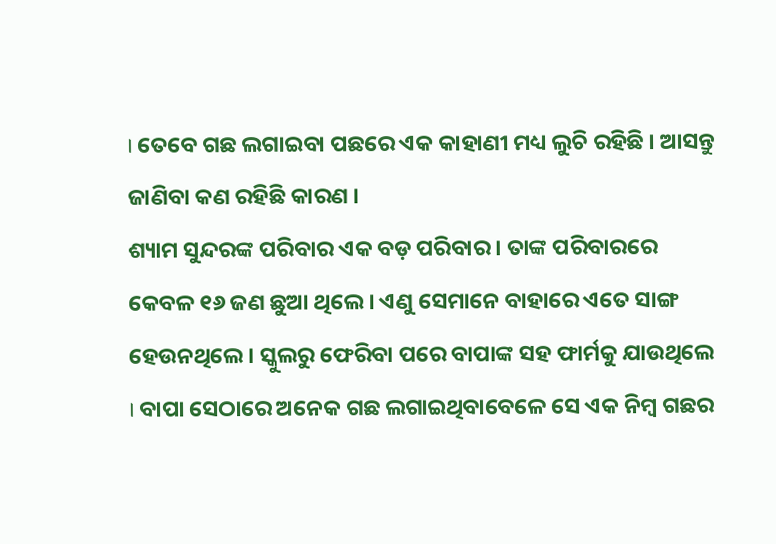। ତେବେ ଗଛ ଲଗାଇବା ପଛରେ ଏକ କାହାଣୀ ମଧ୍ୟ ଲୁଚି ରହିଛି । ଆସନ୍ତୁ ଜାଣିବା କଣ ରହିଛି କାରଣ ।
ଶ୍ୟାମ ସୁନ୍ଦରଙ୍କ ପରିବାର ଏକ ବଡ଼ ପରିବାର । ତାଙ୍କ ପରିବାରରେ କେବଳ ୧୬ ଜଣ ଛୁଆ ଥିଲେ । ଏଣୁ ସେମାନେ ବାହାରେ ଏତେ ସାଙ୍ଗ ହେଉନଥିଲେ । ସ୍କୁଲରୁ ଫେରିବା ପରେ ବାପାଙ୍କ ସହ ଫାର୍ମକୁ ଯାଉଥିଲେ । ବାପା ସେଠାରେ ଅନେକ ଗଛ ଲଗାଇଥିବାବେଳେ ସେ ଏକ ନିମ୍ବ ଗଛର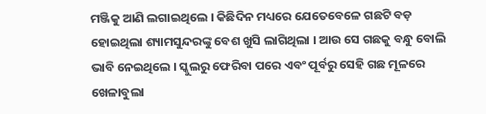ମଞ୍ଜିକୁ ଆଣି ଲଗାଇଥିଲେ । କିଛିଦିନ ମଧ୍ୟରେ ଯେତେବେଳେ ଗଛଟି ବଡ଼ ହୋଇଥିଲା ଶ୍ୟାମସୁନ୍ଦରଙ୍କୁ ବେଶ ଖୁସି ଲାଗିଥିଲା । ଆଉ ସେ ଗଛକୁ ବନ୍ଧୁ ବୋଲି ଭାବି ନେଇଥିଲେ । ସ୍କୁଲରୁ ଫେରିବା ପରେ ଏବଂ ପୂର୍ବରୁ ସେହି ଗଛ ମୂଳରେ ଖେଳାବୁଲା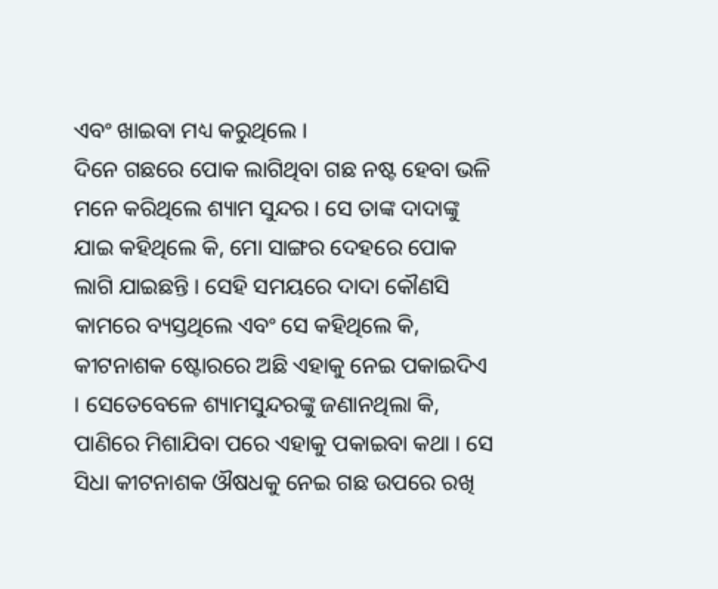ଏବଂ ଖାଇବା ମଧ୍ୟ କରୁଥିଲେ ।
ଦିନେ ଗଛରେ ପୋକ ଲାଗିଥିବା ଗଛ ନଷ୍ଟ ହେବା ଭଳି ମନେ କରିଥିଲେ ଶ୍ୟାମ ସୁନ୍ଦର । ସେ ତାଙ୍କ ଦାଦାଙ୍କୁ ଯାଇ କହିଥିଲେ କି, ମୋ ସାଙ୍ଗର ଦେହରେ ପୋକ ଲାଗି ଯାଇଛନ୍ତି । ସେହି ସମୟରେ ଦାଦା କୌଣସି କାମରେ ବ୍ୟସ୍ତଥିଲେ ଏବଂ ସେ କହିଥିଲେ କି, କୀଟନାଶକ ଷ୍ଟୋରରେ ଅଛି ଏହାକୁ ନେଇ ପକାଇଦିଏ । ସେତେବେଳେ ଶ୍ୟାମସୁନ୍ଦରଙ୍କୁ ଜଣାନଥିଲା କି, ପାଣିରେ ମିଶାଯିବା ପରେ ଏହାକୁ ପକାଇବା କଥା । ସେ ସିଧା କୀଟନାଶକ ଔଷଧକୁ ନେଇ ଗଛ ଉପରେ ରଖି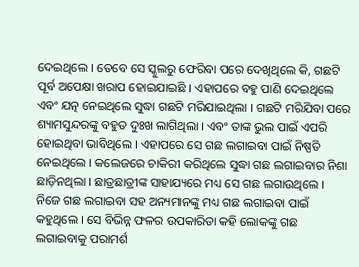ଦେଇଥିଲେ । ତେବେ ସେ ସ୍କୁଲରୁ ଫେରିବା ପରେ ଦେଖିଥିଲେ କି, ଗଛଟି ପୂର୍ବ ଅପେକ୍ଷା ଖରାପ ହୋଇଯାଇଛି । ଏହାପରେ ବହୁ ପାଣି ଦେଇଥିଲେ ଏବଂ ଯତ୍ନ ନେଇଥିଲେ ସୁଦ୍ଧା ଗଛଟି ମରିଯାଇଥିଲା । ଗଛଟି ମରିଯିବା ପରେ ଶ୍ୟାମସୁନ୍ଦରଙ୍କୁ ବହୁତ ଦୁଃଖ ଲାଗିଥିଲା । ଏବଂ ତାଙ୍କ ଭୁଲ ପାଇଁ ଏପରି ହୋଇଥିବା ଭାବିଥିଲେ । ଏହାପରେ ସେ ଗଛ ଲଗାଇବା ପାଇଁ ନିଷ୍ପତି ନେଇଥିଲେ । କଲେଜରେ ଚାକିରୀ କରିଥିଲେ ସୁଦ୍ଧା ଗଛ ଲଗାଇବାର ନିଶା ଛାଡ଼ିନଥିଲା । ଛାତ୍ରଛାତ୍ରୀଙ୍କ ସାହାଯ୍ୟରେ ମଧ୍ୟ ସେ ଗଛ ଲଗାଉଥିଲେ । ନିଜେ ଗଛ ଲଗାଇବା ସହ ଅନ୍ୟମାନଙ୍କୁ ମଧ୍ୟ ଗଛ ଲଗାଇବା ପାଇଁ କହୁଥିଲେ । ସେ ବିଭିନ୍ନ ଫଳର ଉପକାରିତା କହି ଲୋକଙ୍କୁ ଗଛ ଲଗାଇବାକୁ ପରାମର୍ଶ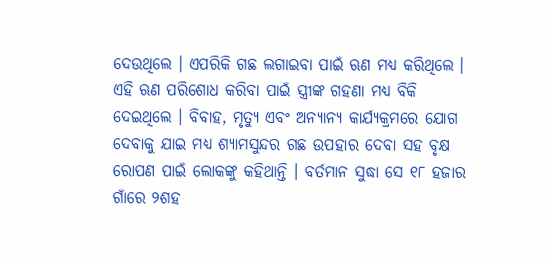ଦେଉଥିଲେ । ଏପରିକି ଗଛ ଲଗାଇବା ପାଇଁ ଋଣ ମଧ୍ୟ କରିଥିଲେ । ଏହି ଋଣ ପରିଶୋଧ କରିବା ପାଇଁ ସ୍ତ୍ରୀଙ୍କ ଗହଣା ମଧ୍ୟ ବିକି ଦେଇଥିଲେ । ବିବାହ, ମୃତ୍ୟୁ ଏବଂ ଅନ୍ୟାନ୍ୟ କାର୍ଯ୍ୟକ୍ରମରେ ଯୋଗ ଦେବାକୁ ଯାଇ ମଧ୍ୟ ଶ୍ୟାମସୁନ୍ଦର ଗଛ ଉପହାର ଦେବା ସହ ବୃକ୍ଷ ରୋପଣ ପାଇଁ ଲୋକଙ୍କୁ କହିଥାନ୍ତି । ବର୍ତମାନ ସୁଦ୍ଧା ସେ ୧୮ ହଜାର ଗାଁରେ ୨ଶହ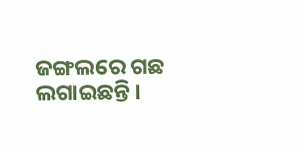ଜଙ୍ଗଲରେ ଗଛ ଲଗାଇଛନ୍ତି ।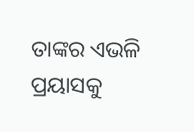ତାଙ୍କର ଏଭଳି ପ୍ରୟାସକୁ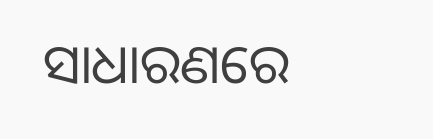ସାଧାରଣରେ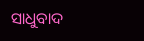ସାଧୁବାଦ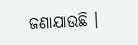ଜଣାଯାଉଛି ।